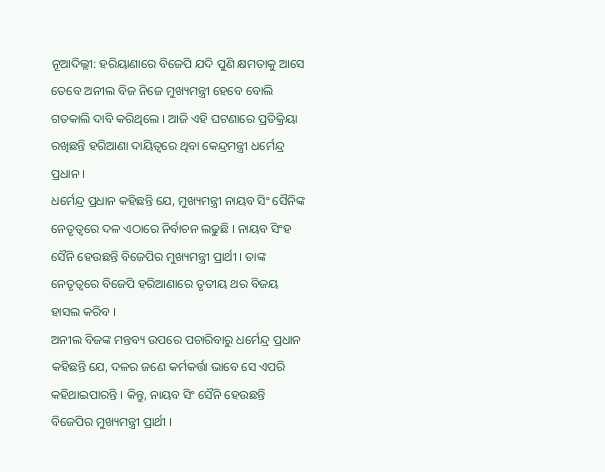ନୂଆଦିଲ୍ଲୀ: ହରିୟାଣାରେ ବିଜେପି ଯଦି ପୁଣି କ୍ଷମତାକୁ ଆସେ ତେବେ ଅନୀଲ ବିଜ ନିଜେ ମୁଖ୍ୟମନ୍ତ୍ରୀ ହେବେ ବୋଲି ଗତକାଲି ଦାବି କରିଥିଲେ । ଆଜି ଏହି ଘଟଣାରେ ପ୍ରତିକ୍ରିୟା ରଖିଛନ୍ତି ହରିଆଣା ଦାୟିତ୍ୱରେ ଥିବା କେନ୍ଦ୍ରମନ୍ତ୍ରୀ ଧର୍ମେନ୍ଦ୍ର ପ୍ରଧାନ ।
ଧର୍ମେନ୍ଦ୍ର ପ୍ରଧାନ କହିଛନ୍ତି ଯେ, ମୁଖ୍ୟମନ୍ତ୍ରୀ ନାୟବ ସିଂ ସୈନିଙ୍କ ନେତୃତ୍ୱରେ ଦଳ ଏଠାରେ ନିର୍ବାଚନ ଲଢୁଛି । ନାୟବ ସିଂହ ସୈନି ହେଉଛନ୍ତି ବିଜେପିର ମୁଖ୍ୟମନ୍ତ୍ରୀ ପ୍ରାର୍ଥୀ । ତାଙ୍କ ନେତୃତ୍ୱରେ ବିଜେପି ହରିଆଣାରେ ତୃତୀୟ ଥର ବିଜୟ ହାସଲ କରିବ ।
ଅନୀଲ ବିଜଙ୍କ ମନ୍ତବ୍ୟ ଉପରେ ପଚାରିବାରୁ ଧର୍ମେନ୍ଦ୍ର ପ୍ରଧାନ କହିଛନ୍ତି ଯେ, ଦଳର ଜଣେ କର୍ମକର୍ତ୍ତା ଭାବେ ସେ ଏପରି କହିଥାଇପାରନ୍ତି । କିନ୍ତୁ, ନାୟବ ସିଂ ସୈନି ହେଉଛନ୍ତି ବିଜେପିର ମୁଖ୍ୟମନ୍ତ୍ରୀ ପ୍ରାର୍ଥୀ ।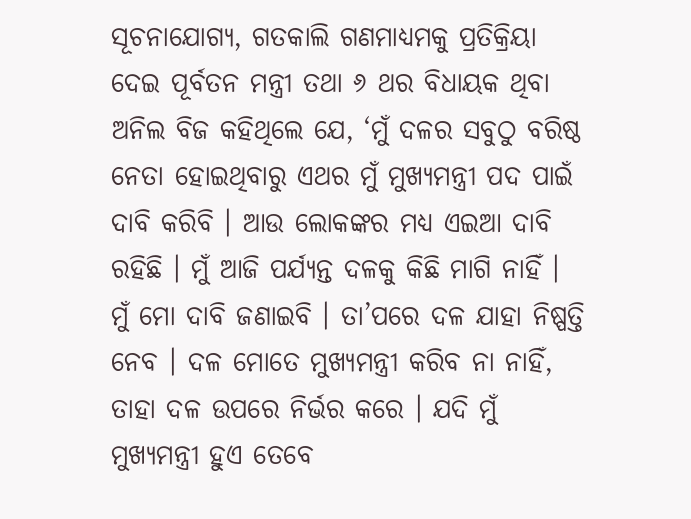ସୂଚନାଯୋଗ୍ୟ, ଗତକାଲି ଗଣମାଧ୍ୟମକୁ ପ୍ରତିକ୍ରିୟା ଦେଇ ପୂର୍ବତନ ମନ୍ତ୍ରୀ ତଥା ୬ ଥର ବିଧାୟକ ଥିବା ଅନିଲ ବିଜ କହିଥିଲେ ଯେ, ‘ମୁଁ ଦଳର ସବୁଠୁ ବରିଷ୍ଠ ନେତା ହୋଇଥିବାରୁ ଏଥର ମୁଁ ମୁଖ୍ୟମନ୍ତ୍ରୀ ପଦ ପାଇଁ ଦାବି କରିବି । ଆଉ ଲୋକଙ୍କର ମଧ୍ୟ ଏଇଆ ଦାବି ରହିଛି । ମୁଁ ଆଜି ପର୍ଯ୍ୟନ୍ତ ଦଳକୁ କିଛି ମାଗି ନାହିଁ । ମୁଁ ମୋ ଦାବି ଜଣାଇବି । ତା’ପରେ ଦଳ ଯାହା ନିଷ୍ପତ୍ତି ନେବ । ଦଳ ମୋତେ ମୁଖ୍ୟମନ୍ତ୍ରୀ କରିବ ନା ନାହିଁ, ତାହା ଦଳ ଉପରେ ନିର୍ଭର କରେ । ଯଦି ମୁଁ ମୁଖ୍ୟମନ୍ତ୍ରୀ ହୁଏ ତେବେ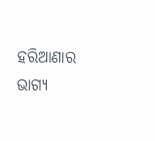ହରିଆଣାର ଭାଗ୍ୟ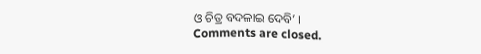ଓ ଚିତ୍ର ବଦଳାଇ ଦେବି’ ।
Comments are closed.